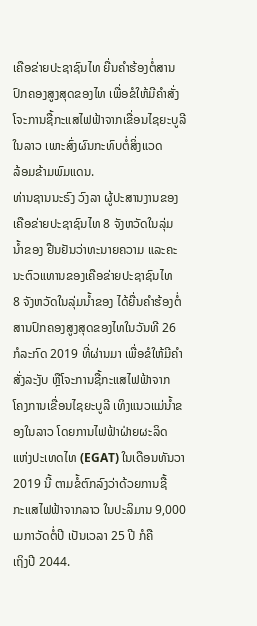ເຄືອຂ່າຍປະຊາຊົນໄທ ຍື່ນຄຳຮ້ອງຕໍ່ສານປົກຄອງສູງສຸດຂອງໄທ ເພື່ອຂໍໃຫ້ມີຄຳສັ່ງ
ໂຈະການຊື້ກະແສໄຟຟ້າຈາກເຂື່ອນໄຊຍະບູລີໃນລາວ ເພາະສົ່ງຜົນກະທົບຕໍ່ສິ່ງແວດ
ລ້ອມຂ້າມພົມແດນ.
ທ່ານຊານນະຣົງ ວົງລາ ຜູ້ປະສານງານຂອງເຄືອຂ່າຍປະຊາຊົນໄທ 8 ຈັງຫວັດໃນລຸ່ມ
ນ້ຳຂອງ ຢືນຢັນວ່າທະນາຍຄວາມ ແລະຄະນະຕົວແທານຂອງເຄືອຂ່າຍປະຊາຊົນໄທ
8 ຈັງຫວັດໃນລຸ່ມນ້ຳຂອງ ໄດ້ຍື່ນຄຳຮ້ອງຕໍ່ສານປົກຄອງສູງສຸດຂອງໄທໃນວັນທີ 26
ກໍລະກົດ 2019 ທີ່ຜ່ານມາ ເພື່ອຂໍໃຫ້ມີຄຳສັ່ງລະງັບ ຫຼືໂຈະການຊື້ກະແສໄຟຟ້າຈາກ
ໂຄງການເຂື່ອນໄຊຍະບູລີ ເທິງແນວແມ່ນ້ຳຂອງໃນລາວ ໂດຍການໄຟຟ້າຝ່າຍຜະລິດ
ແຫ່ງປະເທດໄທ (EGAT) ໃນເດືອນທັນວາ 2019 ນີ້ ຕາມຂໍ້ຕົກລົງວ່າດ້ວຍການຊື້
ກະແສໄຟຟ້າຈາກລາວ ໃນປະລິມານ 9,000 ເມກາວັດຕໍ່ປີ ເປັນເວລາ 25 ປີ ກໍຄື
ເຖິງປີ 2044.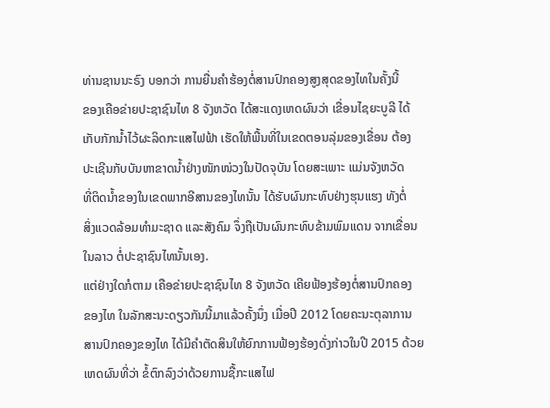ທ່ານຊານນະຣົງ ບອກວ່າ ການຍື່ນຄຳຮ້ອງຕໍ່ສານປົກຄອງສູງສຸດຂອງໄທໃນຄັ້ງນີ້
ຂອງເຄືອຂ່າຍປະຊາຊົນໄທ 8 ຈັງຫວັດ ໄດ້ສະແດງເຫດຜົນວ່າ ເຂື່ອນໄຊຍະບູລີ ໄດ້
ເກັບກັກນ້ຳໄວ້ຜະລິດກະແສໄຟຟ້າ ເຮັດໃຫ້ພື້ນທີ່ໃນເຂດຕອນລຸ່ມຂອງເຂື່ອນ ຕ້ອງ
ປະເຊີນກັບບັນຫາຂາດນ້ຳຢ່າງໜັກໜ່ວງໃນປັດຈຸບັນ ໂດຍສະເພາະ ແມ່ນຈັງຫວັດ
ທີ່ຕິດນ້ຳຂອງໃນເຂດພາກອີສານຂອງໄທນັ້ນ ໄດ້ຮັບຜົນກະທົບຢ່າງຮຸນແຮງ ທັງຕໍ່
ສິ່ງແວດລ້ອມທຳມະຊາດ ແລະສັງຄົມ ຈຶ່ງຖືເປັນຜົນກະທົບຂ້າມພົມແດນ ຈາກເຂື່ອນ
ໃນລາວ ຕໍ່ປະຊາຊົນໄທນັ້ນເອງ.
ແຕ່ຢ່າງໃດກໍຕາມ ເຄືອຂ່າຍປະຊາຊົນໄທ 8 ຈັງຫວັດ ເຄີຍຟ້ອງຮ້ອງຕໍ່ສານປົກຄອງ
ຂອງໄທ ໃນລັກສະນະດຽວກັນນີ້ມາແລ້ວຄັ້ງນຶ່ງ ເມື່ອປີ 2012 ໂດຍຄະນະຕຸລາການ
ສານປົກຄອງຂອງໄທ ໄດ້ມີຄຳຕັດສິນໃຫ້ຍົກການຟ້ອງຮ້ອງດັ່ງກ່າວໃນປີ 2015 ດ້ວຍ
ເຫດຜົນທີ່ວ່າ ຂໍ້ຕົກລົງວ່າດ້ວຍການຊື້ກະແສໄຟ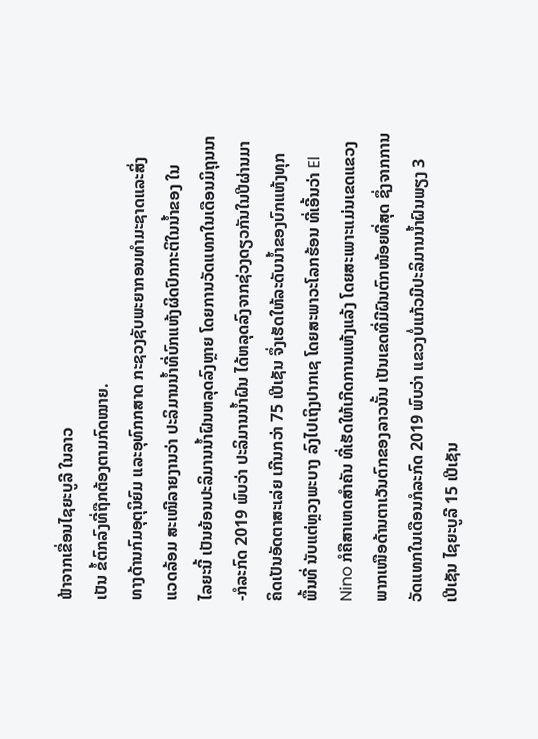ຟ້າຈາກເຂື່ອນໄຊຍະບູລີ ໃນລາວ
ເປັນ ຂໍ້ຕົກລົງທີ່ຖືກຕ້ອງຕາມກົດໝາຍ.
ທາງດ້ານກົມອຸຕຸນິຍົມ ແລະອຸທົກກສາດ ກະຊວງຊັບພະຍາກອນທຳມະຊາດແລະສິ່ງ
ແວດລ້ອມ ສະເໜີລາຍງານວ່າ ປະລິມານນ້ຳທີ່ບົກແຫ້ງຜິດປົກກະຕິໃນນ້ຳຂອງ ໃນ
ໄລຍະນີ້ ເປັນຍ້ອນປະລິມານນ້ຳຝົນຫລຸດລົງຫຼາຍ ໂດຍການວັດແທກໃນເດືອນມິຖຸນນາ
-ກໍລະກົດ 2019 ພົບວ່າ ປະລິມານນ້ຳຝົນ ໄດ້ຫລຸດລົງຈາກຊ່ວງດຽວກັນໃນປີຜ່ານມາ
ຄິດເປັນອັດຕາສະເລ່ຍ ເກີນກວ່າ 75 ເປີເຊັນ ຈຶ່ງເຮັດໃຫ້ລະດັບນ້ຳຂອງບົກແຫ້ງທຸກ
ພື້ນທີ່ ນັບແຕ່ຫຼວງພະບາງ ລົງໄປເຖິງປາກເຊ ໂດຍສະພາວະໂລກຮ້ອນ ທີ່ເອີ້ນວ່າ El
Nino ກໍຄືສາເຫດສຳຄັນ ທີ່ເຮັດໃຫ້ເກີດການແຫ້ງແລ້ງ ໂດຍສະເພາະແມ່ນເຂດແຂວງ
ພາກເໜືອດ້ານຕາເວັນຕົກຂອງລາວນັ້ນ ເປັນເຂດທີ່ມີຝົນຕົກໜ້ອຍທີ່ສຸດ ຊຶ່ງຈາກການ
ວັດແທກໃນເດືອນກໍລະກົດ 2019 ພົບວ່າ ແຂວງບໍ່ແກ້ວມີປະລິມານນ້ຳຝົນພຽງ 3
ເປີເຊັນ ໄຊຍະບູລີ 15 ເປີເຊັນ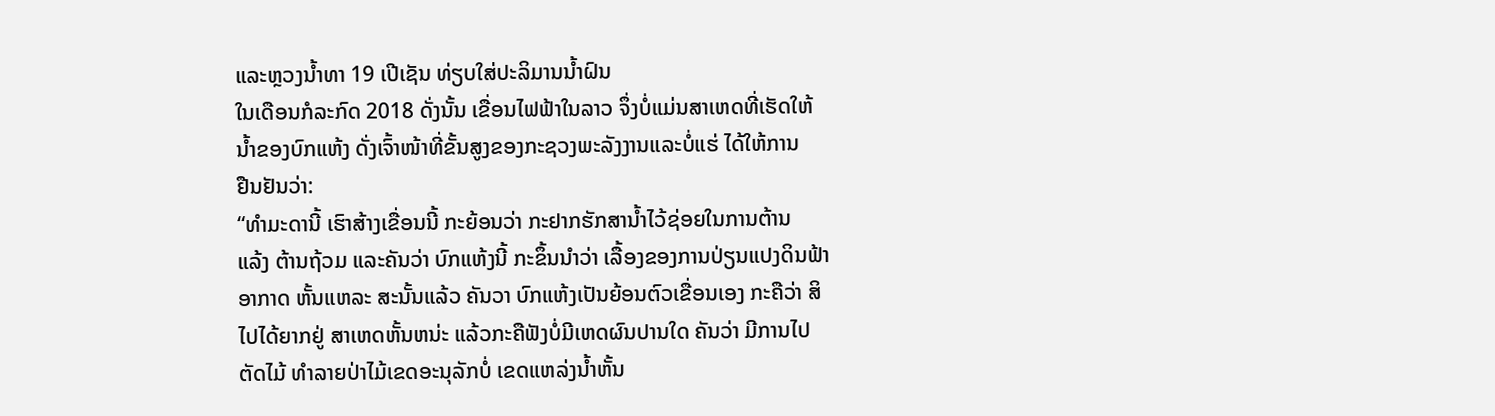ແລະຫຼວງນ້ຳທາ 19 ເປີເຊັນ ທ່ຽບໃສ່ປະລິມານນ້ຳຝົນ
ໃນເດືອນກໍລະກົດ 2018 ດັ່ງນັ້ນ ເຂື່ອນໄຟຟ້າໃນລາວ ຈຶ່ງບໍ່ແມ່ນສາເຫດທີ່ເຮັດໃຫ້
ນ້ຳຂອງບົກແຫ້ງ ດັ່ງເຈົ້າໜ້າທີ່ຂັ້ນສູງຂອງກະຊວງພະລັງງານແລະບໍ່ແຮ່ ໄດ້ໃຫ້ການ
ຢືນຢັນວ່າ:
“ທຳມະດານີ້ ເຮົາສ້າງເຂື່ອນນີ້ ກະຍ້ອນວ່າ ກະຢາກຮັກສານ້ຳໄວ້ຊ່ອຍໃນການຕ້ານ
ແລ້ງ ຕ້ານຖ້ວມ ແລະຄັນວ່າ ບົກແຫ້ງນີ້ ກະຂຶ້ນນຳວ່າ ເລື້ອງຂອງການປ່ຽນແປງດິນຟ້າ
ອາກາດ ຫັ້ນແຫລະ ສະນັ້ນແລ້ວ ຄັນວາ ບົກແຫ້ງເປັນຍ້ອນຕົວເຂື່ອນເອງ ກະຄືວ່າ ສິ
ໄປໄດ້ຍາກຢູ່ ສາເຫດຫັ້ນຫນ່ະ ແລ້ວກະຄືຟັງບໍ່ມີເຫດຜົນປານໃດ ຄັນວ່າ ມີການໄປ
ຕັດໄມ້ ທຳລາຍປ່າໄມ້ເຂດອະນຸລັກບໍ່ ເຂດແຫລ່ງນ້ຳຫັ້ນ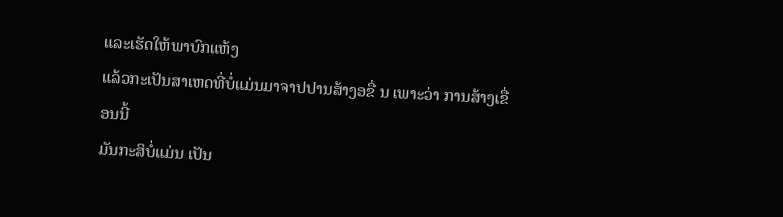ແລະເຮັດໃຫ້ພາບົກແຫ້ງ
ແລ້ວກະເປັນສາເຫດທີ່ບໍ່ແມ່ນມາຈາປປານສ້າງອຂື່ ນ ເພາະວ່າ ການສ້າງເຂື່ອນນີ້
ມັນກະສິບໍ່ແມ່ນ ເປັນ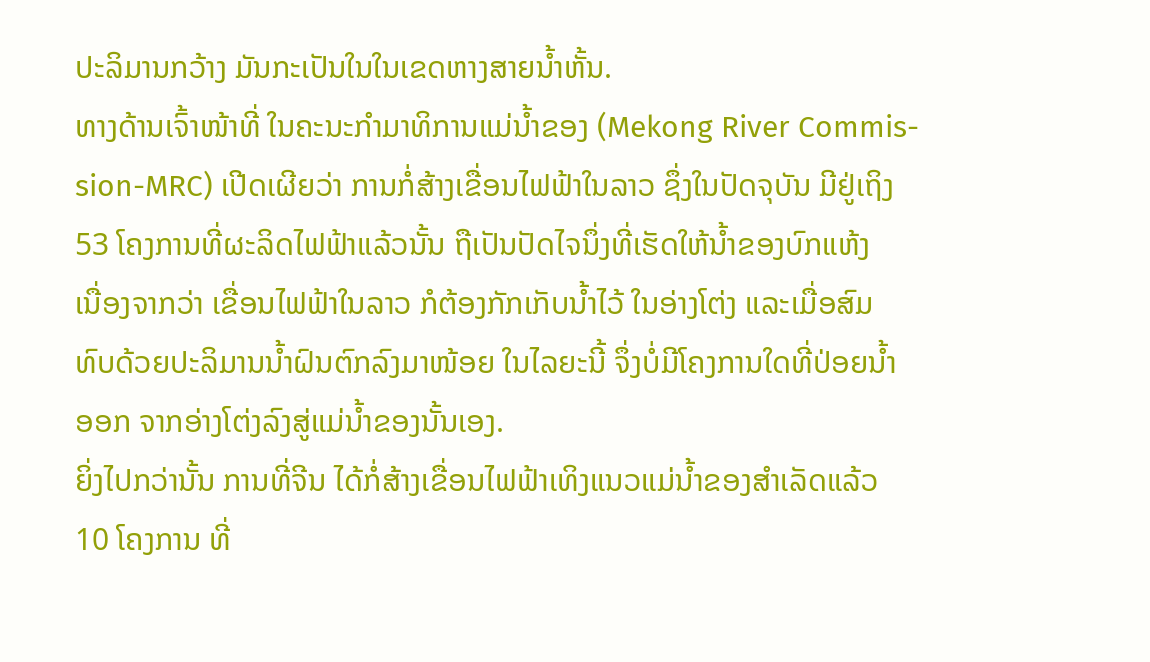ປະລິມານກວ້າງ ມັນກະເປັນໃນໃນເຂດຫາງສາຍນ້ຳຫັ້ນ.
ທາງດ້ານເຈົ້າໜ້າທີ່ ໃນຄະນະກຳມາທິການແມ່ນ້ຳຂອງ (Mekong River Commis-
sion-MRC) ເປີດເຜີຍວ່າ ການກໍ່ສ້າງເຂື່ອນໄຟຟ້າໃນລາວ ຊຶ່ງໃນປັດຈຸບັນ ມີຢູ່ເຖິງ
53 ໂຄງການທີ່ຜະລິດໄຟຟ້າແລ້ວນັ້ນ ຖືເປັນປັດໄຈນຶ່ງທີ່ເຮັດໃຫ້ນ້ຳຂອງບົກແຫ້ງ
ເນື່ອງຈາກວ່າ ເຂື່ອນໄຟຟ້າໃນລາວ ກໍຕ້ອງກັກເກັບນ້ຳໄວ້ ໃນອ່າງໂຕ່ງ ແລະເມື່ອສົມ
ທົບດ້ວຍປະລິມານນ້ຳຝົນຕົກລົງມາໜ້ອຍ ໃນໄລຍະນີ້ ຈຶ່ງບໍ່ມີໂຄງການໃດທີ່ປ່ອຍນ້ຳ
ອອກ ຈາກອ່າງໂຕ່ງລົງສູ່ແມ່ນ້ຳຂອງນັ້ນເອງ.
ຍິ່ງໄປກວ່ານັ້ນ ການທີ່ຈີນ ໄດ້ກໍ່ສ້າງເຂື່ອນໄຟຟ້າເທິງແນວແມ່ນ້ຳຂອງສຳເລັດແລ້ວ
10 ໂຄງການ ທີ່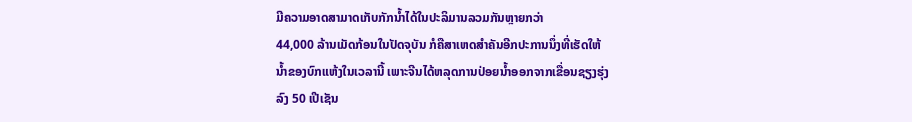ມີຄວາມອາດສາມາດເກັບກັກນ້ຳໄດ້ໃນປະລິມານລວມກັນຫຼາຍກວ່າ
44,000 ລ້ານເມັດກ້ອນໃນປັດຈຸບັນ ກໍຄືສາເຫດສຳຄັນອີກປະການນຶ່ງທີ່ເຮັດໃຫ້
ນ້ຳຂອງບົກແຫ້ງໃນເວລານີ້ ເພາະຈີນໄດ້ຫລຸດການປ່ອຍນ້ຳອອກຈາກເຂື່ອນຊຽງຮຸ່ງ
ລົງ 50 ເປີເຊັນ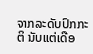ຈາກລະດັບປົກກະຕິ ນັບແຕ່ເດືອ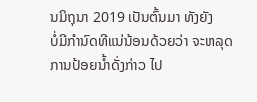ນມິຖຸນາ 2019 ເປັນຕົ້ນມາ ທັງຍັງ
ບໍ່ມີກຳນົດທີແນ່ນ້ອນດ້ວຍວ່າ ຈະຫລຸດການປ້ອຍນ້ຳດັ່ງກ່າວ ໄປ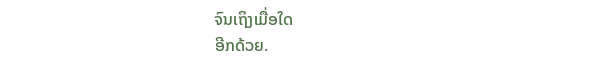ຈົນເຖິງເມື່ອໃດ
ອີກດ້ວຍ.